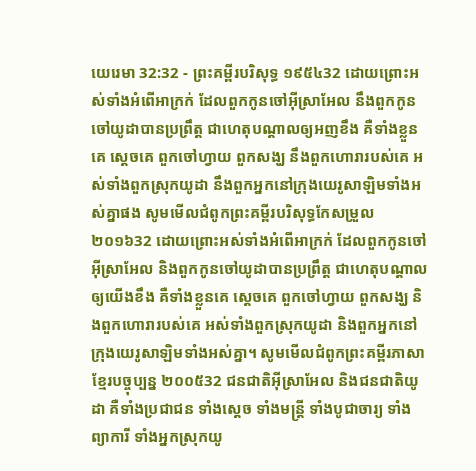យេរេមា 32:32 - ព្រះគម្ពីរបរិសុទ្ធ ១៩៥៤32 ដោយព្រោះអស់ទាំងអំពើអាក្រក់ ដែលពួកកូនចៅអ៊ីស្រាអែល នឹងពួកកូនចៅយូដាបានប្រព្រឹត្ត ជាហេតុបណ្តាលឲ្យអញខឹង គឺទាំងខ្លួនគេ ស្តេចគេ ពួកចៅហ្វាយ ពួកសង្ឃ នឹងពួកហោរារបស់គេ អស់ទាំងពួកស្រុកយូដា នឹងពួកអ្នកនៅក្រុងយេរូសាឡិមទាំងអស់គ្នាផង សូមមើលជំពូកព្រះគម្ពីរបរិសុទ្ធកែសម្រួល ២០១៦32 ដោយព្រោះអស់ទាំងអំពើអាក្រក់ ដែលពួកកូនចៅអ៊ីស្រាអែល និងពួកកូនចៅយូដាបានប្រព្រឹត្ត ជាហេតុបណ្ដាលឲ្យយើងខឹង គឺទាំងខ្លួនគេ ស្តេចគេ ពួកចៅហ្វាយ ពួកសង្ឃ និងពួកហោរារបស់គេ អស់ទាំងពួកស្រុកយូដា និងពួកអ្នកនៅក្រុងយេរូសាឡិមទាំងអស់គ្នា។ សូមមើលជំពូកព្រះគម្ពីរភាសាខ្មែរបច្ចុប្បន្ន ២០០៥32 ជនជាតិអ៊ីស្រាអែល និងជនជាតិយូដា គឺទាំងប្រជាជន ទាំងស្ដេច ទាំងមន្ត្រី ទាំងបូជាចារ្យ ទាំងព្យាការី ទាំងអ្នកស្រុកយូ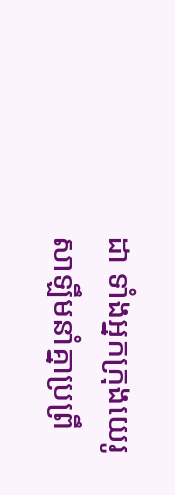ដា ទាំងអ្នកក្រុងយេរូសាឡឹមនាំគ្នាប្រព្រឹ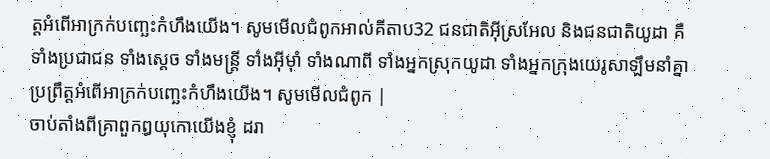ត្តអំពើអាក្រក់បញ្ឆេះកំហឹងយើង។ សូមមើលជំពូកអាល់គីតាប32 ជនជាតិអ៊ីស្រអែល និងជនជាតិយូដា គឺទាំងប្រជាជន ទាំងស្ដេច ទាំងមន្ត្រី ទាំងអ៊ីមុាំ ទាំងណាពី ទាំងអ្នកស្រុកយូដា ទាំងអ្នកក្រុងយេរូសាឡឹមនាំគ្នាប្រព្រឹត្តអំពើអាក្រក់បញ្ឆេះកំហឹងយើង។ សូមមើលជំពូក |
ចាប់តាំងពីគ្រាពួកឰយុកោយើងខ្ញុំ ដរា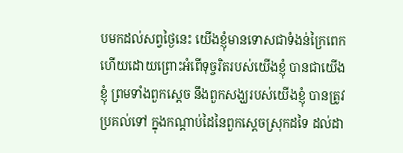បមកដល់សព្វថ្ងៃនេះ យើងខ្ញុំមានទោសជាទំងន់ក្រៃពេក ហើយដោយព្រោះអំពើទុច្ចរិតរបស់យើងខ្ញុំ បានជាយើងខ្ញុំ ព្រមទាំងពួកស្តេច នឹងពួកសង្ឃរបស់យើងខ្ញុំ បានត្រូវប្រគល់ទៅ ក្នុងកណ្តាប់ដៃនៃពួកស្តេចស្រុកដទៃ ដល់ដា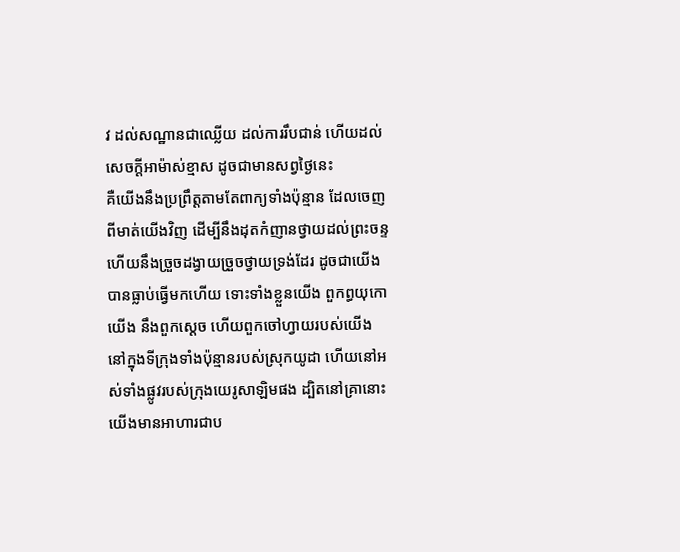វ ដល់សណ្ឋានជាឈ្លើយ ដល់ការរឹបជាន់ ហើយដល់សេចក្ដីអាម៉ាស់ខ្មាស ដូចជាមានសព្វថ្ងៃនេះ
គឺយើងនឹងប្រព្រឹត្តតាមតែពាក្យទាំងប៉ុន្មាន ដែលចេញពីមាត់យើងវិញ ដើម្បីនឹងដុតកំញានថ្វាយដល់ព្រះចន្ទ ហើយនឹងច្រួចដង្វាយច្រួចថ្វាយទ្រង់ដែរ ដូចជាយើងបានធ្លាប់ធ្វើមកហើយ ទោះទាំងខ្លួនយើង ពួកព្ធយុកោយើង នឹងពួកស្តេច ហើយពួកចៅហ្វាយរបស់យើង នៅក្នុងទីក្រុងទាំងប៉ុន្មានរបស់ស្រុកយូដា ហើយនៅអស់ទាំងផ្លូវរបស់ក្រុងយេរូសាឡិមផង ដ្បិតនៅគ្រានោះ យើងមានអាហារជាប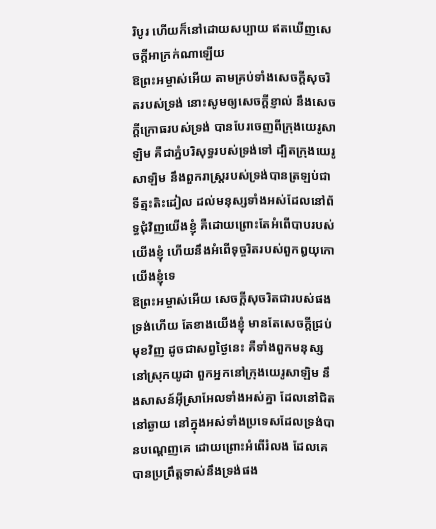រិបូរ ហើយក៏នៅដោយសប្បាយ ឥតឃើញសេចក្ដីអាក្រក់ណាឡើយ
ឱព្រះអម្ចាស់អើយ តាមគ្រប់ទាំងសេចក្ដីសុចរិតរបស់ទ្រង់ នោះសូមឲ្យសេចក្ដីខ្ញាល់ នឹងសេចក្ដីក្រោធរបស់ទ្រង់ បានបែរចេញពីក្រុងយេរូសាឡិម គឺជាភ្នំបរិសុទ្ធរបស់ទ្រង់ទៅ ដ្បិតក្រុងយេរូសាឡិម នឹងពួករាស្ត្ររបស់ទ្រង់បានត្រឡប់ជាទីត្មះតិះដៀល ដល់មនុស្សទាំងអស់ដែលនៅព័ទ្ធជុំវិញយើងខ្ញុំ គឺដោយព្រោះតែអំពើបាបរបស់យើងខ្ញុំ ហើយនឹងអំពើទុច្ចរិតរបស់ពួកឰយុកោយើងខ្ញុំទេ
ឱព្រះអម្ចាស់អើយ សេចក្ដីសុចរិតជារបស់ផងទ្រង់ហើយ តែខាងយើងខ្ញុំ មានតែសេចក្ដីជ្រប់មុខវិញ ដូចជាសព្វថ្ងៃនេះ គឺទាំងពួកមនុស្សនៅស្រុកយូដា ពួកអ្នកនៅក្រុងយេរូសាឡិម នឹងសាសន៍អ៊ីស្រាអែលទាំងអស់គ្នា ដែលនៅជិតនៅឆ្ងាយ នៅក្នុងអស់ទាំងប្រទេសដែលទ្រង់បានបណ្តេញគេ ដោយព្រោះអំពើរំលង ដែលគេបានប្រព្រឹត្តទាស់នឹងទ្រង់ផង